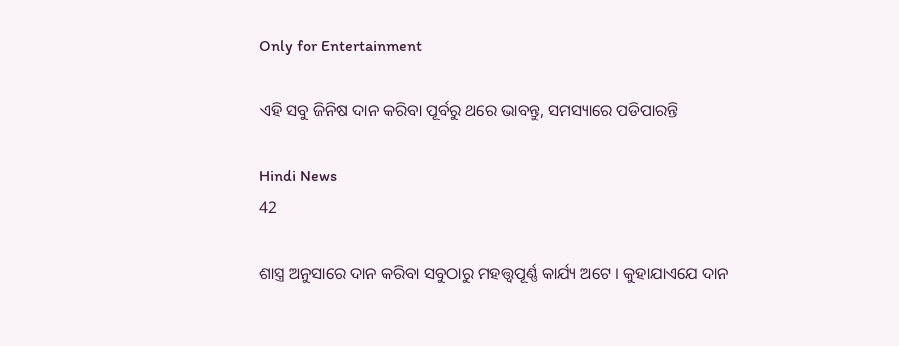Only for Entertainment

ଏହି ସବୁ ଜିନିଷ ଦାନ କରିବା ପୂର୍ବରୁ ଥରେ ଭାବନ୍ତୁ, ସମସ୍ୟାରେ ପଡିପାରନ୍ତି

Hindi News
42

ଶାସ୍ତ୍ର ଅନୁସାରେ ଦାନ କରିବା ସବୁଠାରୁ ମହତ୍ତ୍ୱପୂର୍ଣ୍ଣ କାର୍ଯ୍ୟ ଅଟେ । କୁହାଯାଏଯେ ଦାନ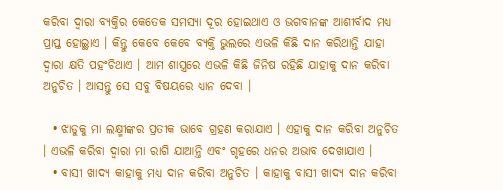କରିବା ଦ୍ୱାରା ବ୍ୟକ୍ତିର କେତେକ ସମସ୍ୟା ଦୂର ହୋଇଥାଏ ଓ ଭଗବାନଙ୍କ ଆଶୀର୍ବାଦ ମଧ୍ୟ ପ୍ରାପ୍ତ ହୋଇ୍ଥାଏ । କିନ୍ତୁ କେବେ କେବେ ବ୍ୟକ୍ତି ଭୁଲରେ ଏଭଳି କିଛି ଦାନ କରିଥାନ୍ତି ଯାହା ଦ୍ୱାରା କ୍ଷତି ପହଂଚିଥାଏ । ଆମ ଶାସ୍ତ୍ରରେ ଏଭଳି କିଛି ଜିନିଷ ରହିଛି ଯାହାକୁ ଦାନ କରିବା ଅନୁଚିତ । ଆସନ୍ତୁ ସେ ସବୁ ବିଷୟରେ ଧ୍ୟାନ ଦେବା ।

  • ଝାଡୁକୁ ମା ଲକ୍ଷ୍ମୀଙ୍କର ପ୍ରତୀକ ଭାବେ ଗ୍ରହଣ କରାଯାଏ । ଏହାକୁ ଦାନ କରିବା ଅନୁଚିତ । ଏଭଳି କରିବା ଦ୍ୱାରା ମା ରାଗି ଯାଆନ୍ତି ଏବଂ ଗୃହରେ ଧନର ଅଭାବ ଦେଖାଯାଏ ।
  • ବାସୀ ଖାଦ୍ୟ କାହାକୁ ମଧ୍ୟ ଦାନ କରିବା ଅନୁଚିତ । କାହାକୁ ବାସୀ ଖାଦ୍ୟ ଦାନ କରିବା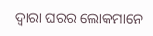ଦ୍ୱାରା ଘରର ଲୋକମାନେ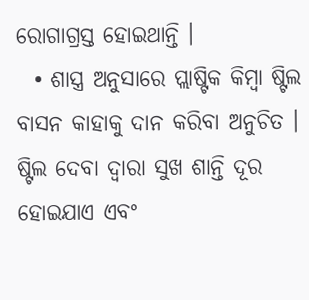ରୋଗାଗ୍ରସ୍ତ ହୋଇଥାନ୍ତି ।
  • ଶାସ୍ତ୍ର ଅନୁସାରେ ପ୍ଲାଷ୍ଟିକ କିମ୍ବା ଷ୍ଟିଲ ବାସନ କାହାକୁ ଦାନ କରିବା ଅନୁଚିତ । ଷ୍ଟିଲ ଦେବା ଦ୍ୱାରା ସୁଖ ଶାନ୍ତି ଦୂର ହୋଇଯାଏ ଏବଂ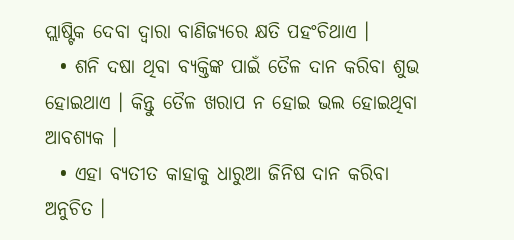ପ୍ଲାଷ୍ଟିକ ଦେବା ଦ୍ୱାରା ବାଣିଜ୍ୟରେ କ୍ଷତି ପହଂଚିଥାଏ ।
  • ଶନି ଦଷା ଥିବା ବ୍ୟକ୍ତିଙ୍କ ପାଇଁ ତୈଳ ଦାନ କରିବା ଶୁଭ ହୋଇଥାଏ । କିନ୍ତୁ ତୈଳ ଖରାପ ନ ହୋଇ ଭଲ ହୋଇଥିବା ଆବଶ୍ୟକ ।
  • ଏହା ବ୍ୟତୀତ କାହାକୁ ଧାରୁଆ ଜିନିଷ ଦାନ କରିବା ଅନୁଚିତ ।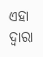ଏହା ଦ୍ୱାରା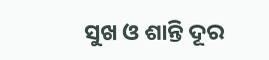ସୁଖ ଓ ଶାନ୍ତି ଦୂର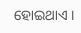ହୋଇଥାଏ ।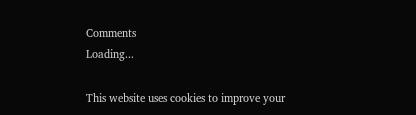Comments
Loading...

This website uses cookies to improve your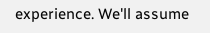experience. We'll assume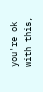you're ok with this,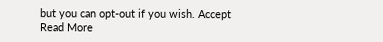but you can opt-out if you wish. Accept Read More